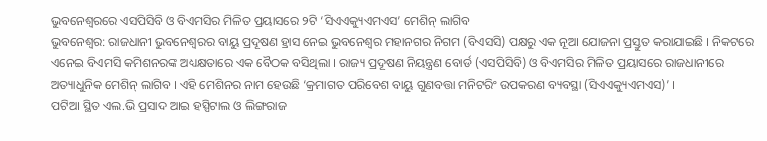ଭୁବନେଶ୍ୱରରେ ଏସପିସିବି ଓ ବିଏମସିର ମିଳିତ ପ୍ରୟାସରେ ୨ଟି ‘ସିଏଏକ୍ୟୁଏମଏସ’ ମେଶିନ୍ ଲାଗିବ
ଭୁବନେଶ୍ୱର: ରାଜଧାନୀ ଭୁବନେଶ୍ୱରର ବାୟୁ ପ୍ରଦୂଷଣ ହ୍ରାସ ନେଇ ଭୁବନେଶ୍ୱର ମହାନଗର ନିଗମ (ବିଏସସି) ପକ୍ଷରୁ ଏକ ନୂଆ ଯୋଜନା ପ୍ରସ୍ତୁତ କରାଯାଇଛି । ନିକଟରେ ଏନେଇ ବିଏମସି କମିଶନରଙ୍କ ଅଧ୍ୟକ୍ଷତାରେ ଏକ ବୈଠକ ବସିଥିଲା । ରାଜ୍ୟ ପ୍ରଦୂଷଣ ନିୟନ୍ତ୍ରଣ ବୋର୍ଡ (ଏସପିସିବି) ଓ ବିଏମସିର ମିଳିତ ପ୍ରୟାସରେ ରାଜଧାନୀରେ ଅତ୍ୟାଧୁନିକ ମେଶିନ୍ ଲାଗିବ । ଏହି ମେଶିନର ନାମ ହେଉଛି ‘କ୍ରମାଗତ ପରିବେଶ ବାୟୁ ଗୁଣବତ୍ତା ମନିଟରିଂ ଉପକରଣ ବ୍ୟବସ୍ଥା (ସିଏଏକ୍ୟୁଏମଏସ)’ ।
ପଟିଆ ସ୍ଥିତ ଏଲ.ଭି ପ୍ରସାଦ ଆଇ ହସ୍ପିଟାଲ ଓ ଲିଙ୍ଗରାଜ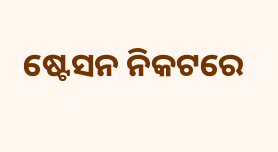ଷ୍ଟେସନ ନିକଟରେ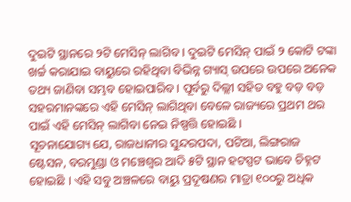ଦୁଇଟି ସ୍ଥାନରେ ୨ଟି ମେସିନ୍ ଲାଗିବ । ଦୁଇଟି ମେସିନ୍ ପାଇଁ ୨ କୋଟି ଟଙ୍କା ଖର୍ଚ୍ଚ କରାଯାଇ ବାୟୁରେ ରହିଥିବା ବିଭିନ୍ନ ଗ୍ୟାସ୍ ଉପରେ ଉପରେ ଅନେକ ତଥ୍ୟ ଜାଣିବା ସମ୍ଭବ ହୋଇପାରିବ । ପୂର୍ବରୁ ଦିଲ୍ଲୀ ସହିତ ବହୁ ବଡ଼ ବଡ଼ ସହରମାନଙ୍କରେ ଏହି ମେସିନ୍ ଲାଗିଥିବା ବେଳେ ରାଜ୍ୟରେ ପ୍ରଥମ ଥର ପାଇଁ ଏହି ମେସିନ୍ ଲାଗିବା ନେଇ ନିଷ୍ପତ୍ତି ହୋଇଛି ।
ସୂଚନାଯୋଗ୍ୟ ଯେ, ରାଜଧାନୀର ସୁନ୍ଦରପଦା, ପଟିଆ, ଲିଙ୍ଗରାଜ ଷ୍ଟେସନ, ବରମୁଣ୍ଡା ଓ ମଞ୍ଚେଶ୍ୱର ଆଦି ୫ଟି ସ୍ଥାନ ହଟସ୍ପଟ ଭାବେ ଚିହ୍ନଟ ହୋଇଛି । ଏହି ସବୁ ଅଞ୍ଚଳରେ ବାୟୁ ପ୍ରଦୂଷଣର ମାତ୍ରା ୧୦୦ରୁ ଅଧିକ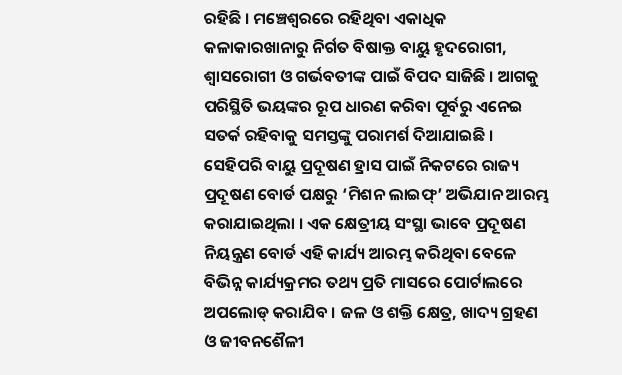ରହିଛି । ମଞ୍ଚେଶ୍ୱରରେ ରହିଥିବା ଏକାଧିକ କଳାକାରଖାନାରୁ ନିର୍ଗତ ବିଷାକ୍ତ ବାୟୁ ହୃଦରୋଗୀ, ଶ୍ୱାସରୋଗୀ ଓ ଗର୍ଭବତୀଙ୍କ ପାଇଁ ବିପଦ ସାଜିଛି । ଆଗକୁ ପରିସ୍ଥିତି ଭୟଙ୍କର ରୂପ ଧାରଣ କରିବା ପୂର୍ବରୁ ଏନେଇ ସତର୍କ ରହିବାକୁ ସମସ୍ତଙ୍କୁ ପରାମର୍ଶ ଦିଆଯାଇଛି ।
ସେହିପରି ବାୟୁ ପ୍ରଦୂଷଣ ହ୍ରାସ ପାଇଁ ନିକଟରେ ରାଜ୍ୟ ପ୍ରଦୂଷଣ ବୋର୍ଡ ପକ୍ଷରୁ ‘ମିଶନ ଲାଇଫ୍’ ଅଭିଯାନ ଆରମ୍ଭ କରାଯାଇଥିଲା । ଏକ କ୍ଷେତ୍ରୀୟ ସଂସ୍ଥା ଭାବେ ପ୍ରଦୂଷଣ ନିୟନ୍ତ୍ରଣ ବୋର୍ଡ ଏହି କାର୍ଯ୍ୟ ଆରମ୍ଭ କରିଥିବା ବେଳେ ବିଭିନ୍ନ କାର୍ଯ୍ୟକ୍ରମର ତଥ୍ୟ ପ୍ରତି ମାସରେ ପୋର୍ଟାଲରେ ଅପଲୋଡ୍ କରାଯିବ । ଜଳ ଓ ଶକ୍ତି କ୍ଷେତ୍ର, ଖାଦ୍ୟ ଗ୍ରହଣ ଓ ଜୀବନଶୈଳୀ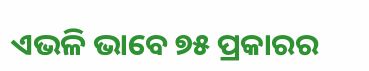ଏଭଳି ଭାବେ ୭୫ ପ୍ରକାରର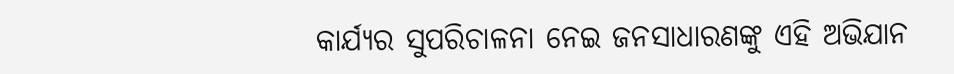କାର୍ଯ୍ୟର ସୁପରିଚାଳନା ନେଇ ଜନସାଧାରଣଙ୍କୁ ଏହି ଅଭିଯାନ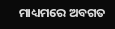ମାଧ୍ୟମରେ ଅବଗତ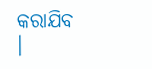କରାଯିବ ।